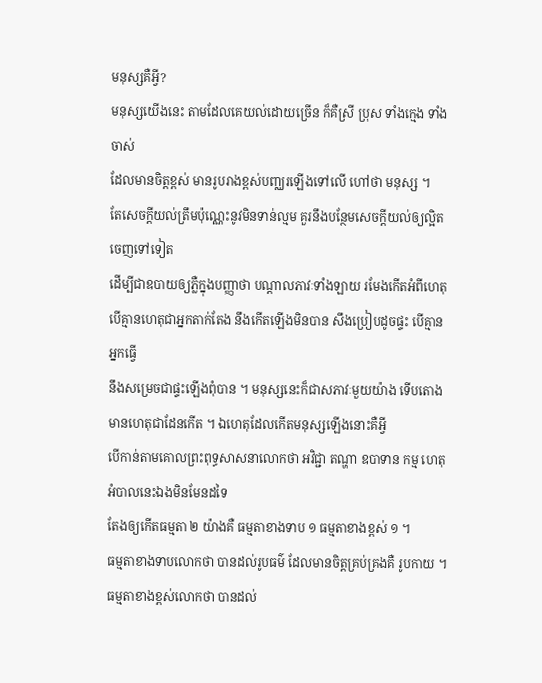មនុស្សគឺអ្វី?
មនុស្សយើងនេះ តាមដែលគេយល់ដោយច្រើន ក៏គឺស្រី ប្រុស ទាំងក្មេង ទាំងចាស់
ដែលមានចិត្តខ្ពស់ មានរូបរាងខ្ពស់បញ្ឈរឡើងទៅលើ ហៅថា មនុស្ស ។
តែសេចក្ដីយល់ត្រឹមប៉ុណ្ណេះនូវមិនទាន់ល្មម គួរនឹងបន្ថែមសេចក្ដីយល់ឲ្យល្អិតចេញទៅទៀត
ដើម្បីជាឧបាយឲ្យភ្លឺក្នុងបញ្ញាថា បណ្ដាលភាវៈទាំងឡាយ រមែងកើតអំពីហេតុ
បើគ្មានហេតុជាអ្នកតាក់តែង នឹងកើតឡើងមិនបាន សឹងប្រៀបដូចផ្ទះ បើគ្មានអ្នកធ្វើ
នឹងសម្រេចជាផ្ទះឡើងពុំបាន ។ មនុស្សនេះក៏ជាសភាវៈមួយយ៉ាង ទើបតោងមានហេតុជាដែនកើត ។ ឯហេតុដែលកើតមនុស្សឡើងនោះគឺអ្វី
បើកាន់តាមគោលព្រះពុទ្ធសាសនាលោកថា អវិជ្ជា តណ្ហា ឧបាទាន កម្ម ហេតុអំបាលនេះឯងមិនមែនដទៃ
តែងឲ្យកើតធម្មតា ២ យ៉ាងគឺ ធម្មតាខាងទាប ១ ធម្មតាខាងខ្ពស់ ១ ។
ធម្មតាខាងទាបលោកថា បានដល់រូបធម៌ ដែលមានចិត្តគ្រប់គ្រងគឺ រូបកាយ ។
ធម្មតាខាងខ្ពស់លោកថា បានដល់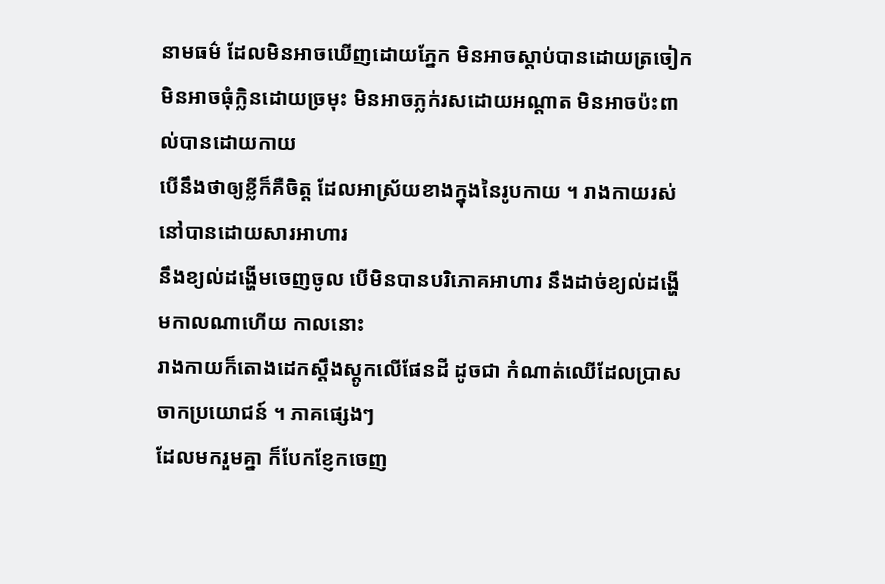នាមធម៌ ដែលមិនអាចឃើញដោយភ្នែក មិនអាចស្តាប់បានដោយត្រចៀក
មិនអាចធុំក្លិនដោយច្រមុះ មិនអាចភ្លក់រសដោយអណ្ដាត មិនអាចប៉ះពាល់បានដោយកាយ
បើនឹងថាឲ្យខ្លីក៏គឺចិត្ត ដែលអាស្រ័យខាងក្នុងនៃរូបកាយ ។ រាងកាយរស់នៅបានដោយសារអាហារ
នឹងខ្យល់ដង្ហើមចេញចូល បើមិនបានបរិភោគអាហារ នឹងដាច់ខ្យល់ដង្ហើមកាលណាហើយ កាលនោះ
រាងកាយក៏តោងដេកស្ដឹងស្ដូកលើផែនដី ដូចជា កំណាត់ឈើដែលប្រាសចាកប្រយោជន៍ ។ ភាគផ្សេងៗ
ដែលមករួមគ្នា ក៏បែកខ្ញែកចេញ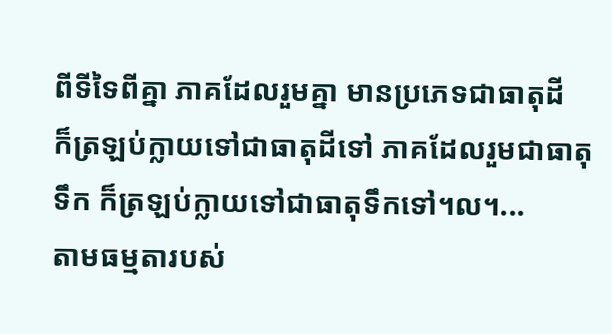ពីទីទៃពីគ្នា ភាគដែលរួមគ្នា មានប្រភេទជាធាតុដី
ក៏ត្រឡប់ក្លាយទៅជាធាតុដីទៅ ភាគដែលរួមជាធាតុទឹក ក៏ត្រឡប់ក្លាយទៅជាធាតុទឹកទៅ។ល។...
តាមធម្មតារបស់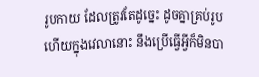រូបកាយ ដែលត្រូវតែដូច្នេះ ដូចគ្នាគ្រប់រូប
ហើយក្នុងវេលានោះ នឹងប្រើធ្វើអ្វីក៏មិនបា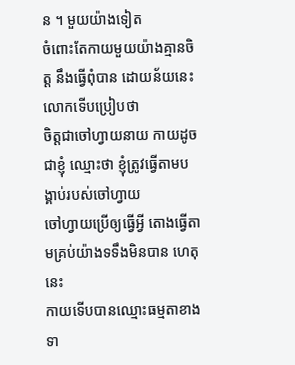ន ។ មួយយ៉ាងទៀត
ចំពោះតែកាយមួយយ៉ាងគ្មានចិត្ត នឹងធ្វើពុំបាន ដោយន័យនេះ លោកទើបប្រៀបថា
ចិត្តជាចៅហ្វាយនាយ កាយដូចជាខ្ញុំ ឈ្មោះថា ខ្ញុំត្រូវធ្វើតាមបង្គាប់របស់ចៅហ្វាយ
ចៅហ្វាយប្រើឲ្យធ្វើអ្វី តោងធ្វើតាមគ្រប់យ៉ាងទទឹងមិនបាន ហេតុនេះ
កាយទើបបានឈ្មោះធម្មតាខាងទា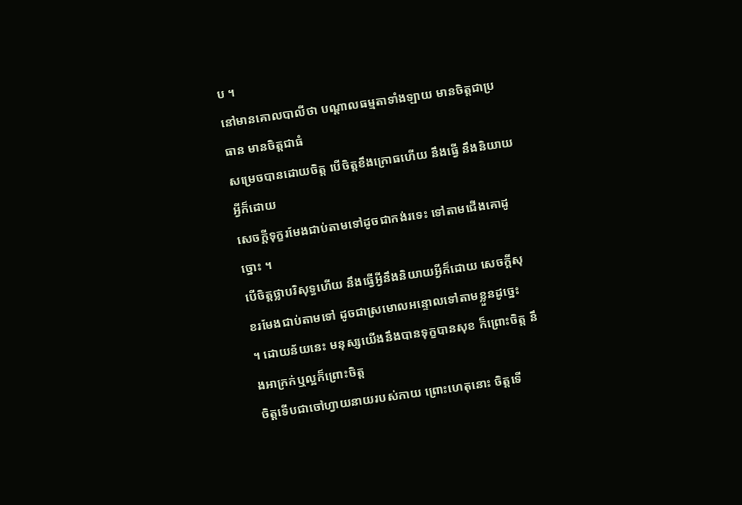ប ។
នៅមានគោលបាលីថា បណ្ដាលធម្មតាទាំងឡាយ មានចិត្តជាប្រធាន មានចិត្តជាធំ
សម្រេចបានដោយចិត្ត បើចិត្តខឹងក្រោធហើយ នឹងធ្វើ នឹងនិយាយអ្វីក៏ដោយ
សេចក្ដីទុក្ខរមែងជាប់តាមទៅដូចជាកង់រទេះ ទៅតាមជើងគោដូច្នោះ ។
បើចិត្តថ្លាបរិសុទ្ធហើយ នឹងធ្វើអ្វីនឹងនិយាយអ្វីក៏ដោយ សេចក្ដីសុខរមែងជាប់តាមទៅ ដូចជាស្រមោលអន្ទោលទៅតាមខ្លួនដូច្នេះ
។ ដោយន័យនេះ មនុស្សយើងនឹងបានទុក្ខបានសុខ ក៏ព្រោះចិត្ត នឹងអាក្រក់ឬល្អក៏ព្រោះចិត្ត
ចិត្តទើបជាចៅហ្វាយនាយរបស់កាយ ព្រោះហេតុនោះ ចិត្តទើ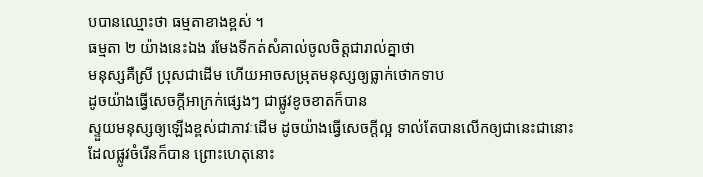បបានឈ្មោះថា ធម្មតាខាងខ្ពស់ ។
ធម្មតា ២ យ៉ាងនេះឯង រមែងទីកត់សំគាល់ចូលចិត្តជារាល់គ្នាថា
មនុស្សគឺស្រី ប្រុសជាដើម ហើយអាចសម្រុតមនុស្សឲ្យធ្លាក់ថោកទាប
ដូចយ៉ាងធ្វើសេចក្ដីអាក្រក់ផ្សេងៗ ជាផ្លូវខូចខាតក៏បាន
ស្ទួយមនុស្សឲ្យឡើងខ្ពស់ជាភាវៈដើម ដូចយ៉ាងធ្វើសេចក្ដីល្អ ទាល់តែបានលើកឲ្យជានេះជានោះ
ដែលផ្លូវចំរើនក៏បាន ព្រោះហេតុនោះ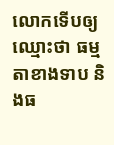លោកទើបឲ្យឈ្មោះថា ធម្មតាខាងទាប និងធ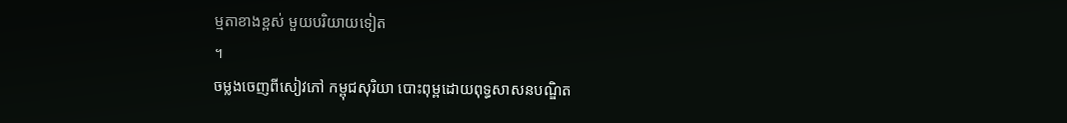ម្មតាខាងខ្ពស់ មួយបរិយាយទៀត
។
ចម្លងចេញពីសៀវភៅ កម្ពុជសុរិយា បោះពុម្ពដោយពុទ្ធសាសនបណ្ឌិត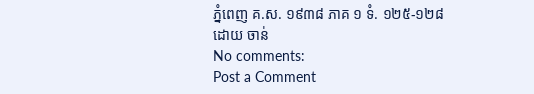ភ្នំពេញ គ.ស. ១៩៣៨ ភាគ ១ ទំ. ១២៥-១២៨
ដោយ ចាន់
No comments:
Post a Comment